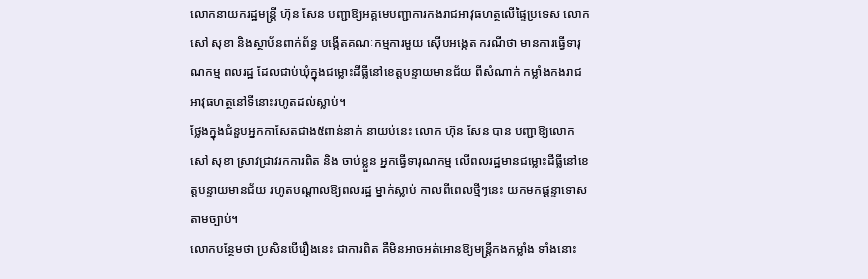លោកនាយករដ្ឋមន្ត្រី ហ៊ុន សែន បញ្ជាឱ្យអគ្គមេបញ្ជាការកងរាជអាវុធហត្ថលើផ្ទៃប្រទេស លោក សៅ សុខា និងស្ថាប័នពាក់ព័ន្ធ បង្កើតគណៈកម្មការមួយ ស៊ើបអង្កេត ករណីថា មានការធ្វើទារុណកម្ម ពលរដ្ឋ ដែលជាប់ឃុំក្នុងជម្លោះដីធ្លីនៅខេត្តបន្ទាយមានជ័យ ពីសំណាក់ កម្លាំងកងរាជអាវុធហត្ថនៅទីនោះរហូតដល់ស្លាប់។
ថ្លែងក្នុងជំនួបអ្នកកាសែតជាង៥ពាន់នាក់ នាយប់នេះ លោក ហ៊ុន សែន បាន បញ្ជាឱ្យលោក សៅ សុខា ស្រាវជ្រាវរកការពិត និង ចាប់ខ្លួន អ្នកធ្វើទារុណកម្ម លើពលរដ្ឋមានជម្លោះដីធ្លីនៅខេត្តបន្ទាយមានជ័យ រហូតបណ្តាលឱ្យពលរដ្ឋ ម្នាក់ស្លាប់ កាលពីពេលថ្មីៗនេះ យកមកផ្តន្ទាទោសតាមច្បាប់។
លោកបន្ថែមថា ប្រសិនបើរឿងនេះ ជាការពិត គឺមិនអាចអត់អោនឱ្យមន្ត្រីកងកម្លាំង ទាំងនោះ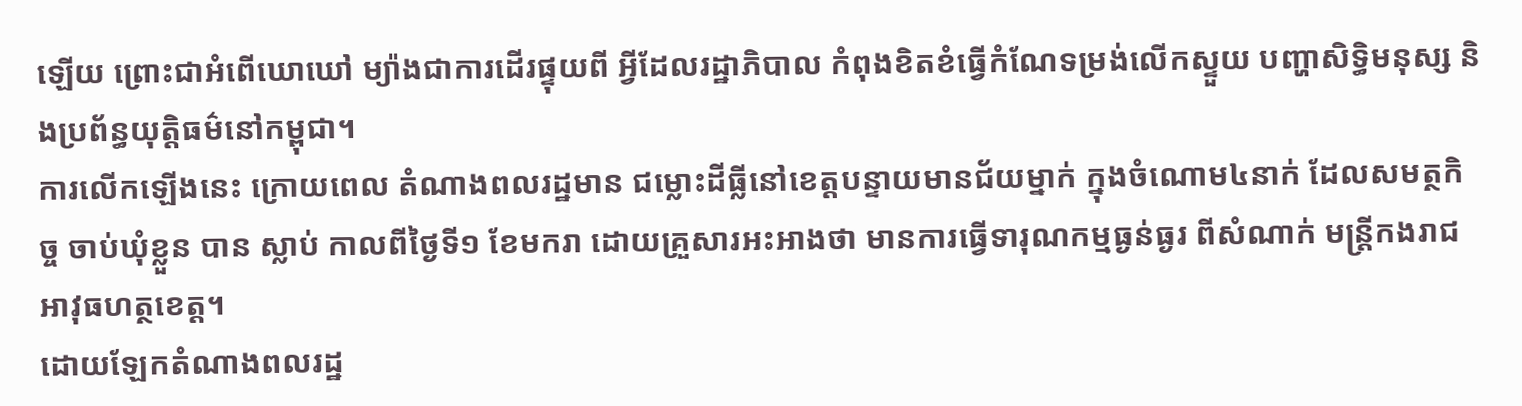ឡើយ ព្រោះជាអំពើឃោឃៅ ម្យ៉ាងជាការដើរផ្ទុយពី អ្វីដែលរដ្ឋាភិបាល កំពុងខិតខំធ្វើកំណែទម្រង់លើកស្ទួយ បញ្ហាសិទ្ធិមនុស្ស និងប្រព័ន្ធយុត្តិធម៌នៅកម្ពុជា។
ការលើកឡើងនេះ ក្រោយពេល តំណាងពលរដ្ឋមាន ជម្លោះដីធ្លីនៅខេត្តបន្ទាយមានជ័យម្នាក់ ក្នុងចំណោម៤នាក់ ដែលសមត្ថកិច្ច ចាប់ឃុំខ្លួន បាន ស្លាប់ កាលពីថ្ងៃទី១ ខែមករា ដោយគ្រួសារអះអាងថា មានការធ្វើទារុណកម្មធ្ងន់ធ្ងរ ពីសំណាក់ មន្ត្រីកងរាជអាវុធហត្ថខេត្ត។
ដោយឡែកតំណាងពលរដ្ឋ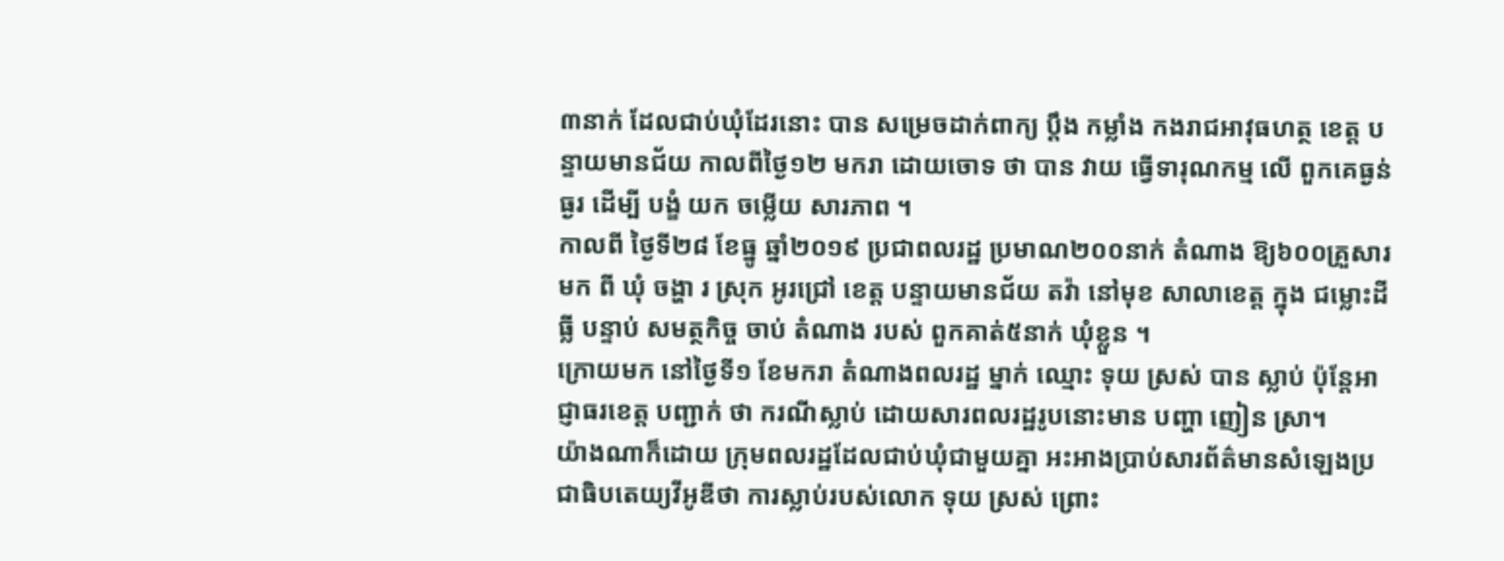៣នាក់ ដែលជាប់ឃុំដែរនោះ បាន សម្រេចដាក់ពាក្យ ប្តឹង កម្លាំង កងរាជអាវុធហត្ថ ខេត្ត បន្ទាយមានជ័យ កាលពីថ្ងៃ១២ មករា ដោយចោទ ថា បាន វាយ ធ្វើទារុណកម្ម លើ ពួកគេធ្ងន់ធ្ងរ ដើម្បី បង្ខំ យក ចម្លើយ សារភាព ។
កាលពី ថ្ងៃទី២៨ ខែធ្នូ ឆ្នាំ២០១៩ ប្រជាពលរដ្ឋ ប្រមាណ២០០នាក់ តំណាង ឱ្យ៦០០គ្រួសារ មក ពី ឃុំ ចង្ហា រ ស្រុក អូរជ្រៅ ខេត្ត បន្ទាយមានជ័យ តវ៉ា នៅមុខ សាលាខេត្ត ក្នុង ជម្លោះដីធ្លី បន្ទាប់ សមត្ថកិច្ច ចាប់ តំណាង របស់ ពួកគាត់៥នាក់ ឃុំខ្លួន ។
ក្រោយមក នៅថ្ងៃទី១ ខែមករា តំណាងពលរដ្ឋ ម្នាក់ ឈ្មោះ ទុយ ស្រស់ បាន ស្លាប់ ប៉ុន្តែអាជ្ញាធរខេត្ត បញ្ជាក់ ថា ករណីស្លាប់ ដោយសារពលរដ្ឋរូបនោះមាន បញ្ហា ញៀន ស្រា។
យ៉ាងណាក៏ដោយ ក្រុមពលរដ្ឋដែលជាប់ឃុំជាមួយគ្នា អះអាងប្រាប់សារព័ត៌មានសំឡេងប្រជាធិបតេយ្យវីអូឌីថា ការស្លាប់របស់លោក ទុយ ស្រស់ ព្រោះ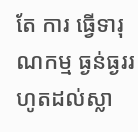តែ ការ ធ្វើទារុណកម្ម ធ្ងន់ធ្ងររហូតដល់ស្លា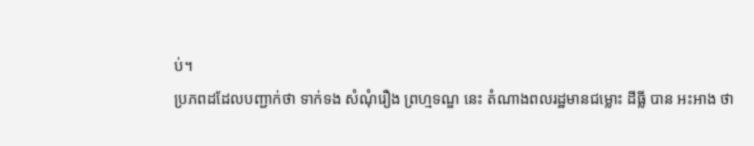ប់។
ប្រភពដដែលបញ្ជាក់ថា ទាក់ទង សំណុំរឿង ព្រហ្មទណ្ឌ នេះ តំណាងពលរដ្ឋមានជម្លោះ ដីធ្លី បាន អះអាង ថា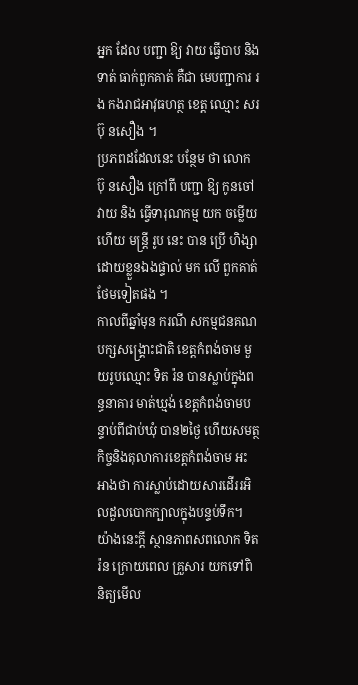អ្នក ដែល បញ្ជា ឱ្យ វាយ ធ្វើបាប និង ទាត់ ធាក់ពួកគាត់ គឺជា មេបញ្ជាការ រង កងរាជអាវុធហត្ថ ខេត្ត ឈ្មោះ សរ ប៊ុ នសឿង ។
ប្រភពដដែលនេះ បន្ថែម ថា លោក ប៊ុ នសឿង ក្រៅពី បញ្ជា ឱ្យ កូនចៅ វាយ និង ធ្វើទារុណកម្ម យក ចម្លើយ ហើយ មន្ត្រី រូប នេះ បាន ប្រើ ហិង្សា ដោយខ្លួនឯងផ្ទាល់ មក លើ ពួកគាត់ ថែមទៀតផង ។
កាលពីឆ្នាំមុន ករណី សកម្មជនគណបក្សសង្រ្គោះជាតិ ខេត្តកំពង់ចាម មួយរូបឈ្មោះ ទិត រ៉ន បានស្លាប់ក្នុងពន្ធនាគារ មាត់ឃ្មង់ ខេត្តកំពង់ចាមបន្ទាប់ពីជាប់ឃុំ បាន២ថ្ងៃ ហើយសមត្ថកិច្ចនិងតុលាការខេត្តកំពង់ចាម អះអាងថា ការស្លាប់ដោយសារដើររអិលដួលបោកក្បាលក្នុងបន្ទប់ទឹក។
យ៉ាងនេះក្តី ស្ថានភាពសពលោក ទិត រ៉ន ក្រោយពេល គ្រួសារ យកទៅពិនិត្យមើល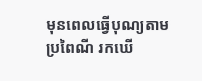មុនពេលធ្វើបុណ្យតាមប្រពៃណី រកឃើ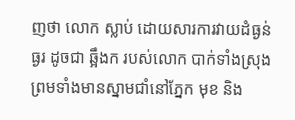ញថា លោក ស្លាប់ ដោយសារការវាយដំធ្ងន់ធ្ងរ ដូចជា ឆ្អឹងក របស់លោក បាក់ទាំងស្រុង ព្រមទាំងមានស្នាមជាំនៅភ្នែក មុខ និង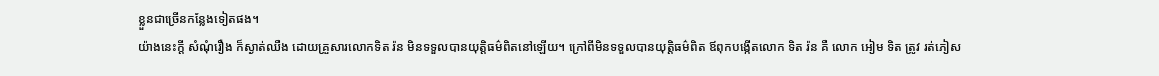ខ្លួនជាច្រើនកន្លែងទៀតផង។
យ៉ាងនេះក្តី សំណុំរឿង ក៏ស្ងាត់ឈឺង ដោយគ្រួសារលោកទិត រ៉ន មិនទទួលបានយុត្តិធម៌ពិតនៅឡើយ។ ក្រៅពីមិនទទួលបានយុត្តិធម៌ពិត ឪពុកបង្កើតលោក ទិត រ៉ន គឺ លោក អៀម ទិត ត្រូវ រត់ភៀស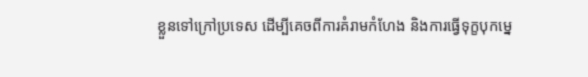ខ្លួនទៅក្រៅប្រទេស ដើម្បីគេចពីការគំរាមកំហែង និងការធ្វើទុក្ខបុកម្នេ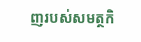ញរបស់សមត្ថកិ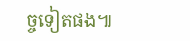ច្ចទៀតផង៕